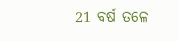21 ବର୍ଷ ତଳେ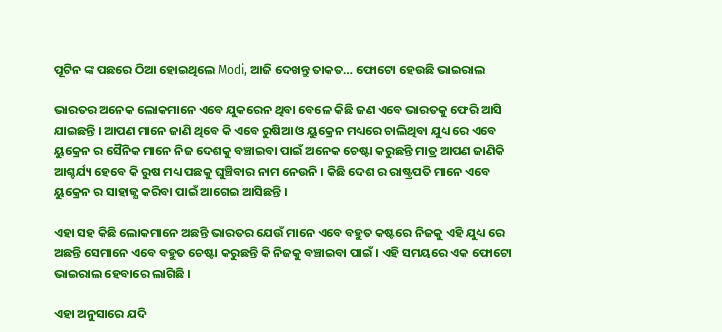ପୂଟିନ ଙ୍କ ପଛରେ ଠିଆ ହୋଇଥିଲେ Modi, ଆଜି ଦେଖନ୍ତୁ ତାକତ… ଫୋଟୋ ହେଉଛି ଭାଇରାଲ

ଭାରତର ଅନେକ ଲୋକମାନେ ଏବେ ଯୁକରେନ ଥିବା ବେଳେ କିଛି ଜଣ ଏବେ ଭାରତକୁ ଫେରି ଆସି ଯାଇଛନ୍ତି । ଆପଣ ମାନେ ଜାଣି ଥିବେ କି ଏବେ ରୁଷିଆ ଓ ୟୁକ୍ରେନ ମଧ୍ୟରେ ଚାଲିଥିବା ଯୁଧ୍ୟ ରେ ଏବେ ୟୁକ୍ରେନ ର ସୈନିକ ମାନେ ନିଜ ଦେଶକୁ ବଞ୍ଚାଇବା ପାଇଁ ଅନେକ ଚେଷ୍ଟା କରୁଛନ୍ତି ମାତ୍ର ଆପଣ ଜାଣିକି ଆଶ୍ଚର୍ଯ୍ୟ ହେବେ କି ରୁଷ ମଧ୍ୟ ପଛକୁ ଘୁଞ୍ଚିବାର ନାମ ନେଉନି । କିଛି ଦେଶ ର ରାଷ୍ଟ୍ରପତି ମାନେ ଏବେ ୟୁକ୍ରେନ ର ସାହାଜ୍ଯ କରିବା ପାଇଁ ଆଗେଇ ଆସିଛନ୍ତି ।

ଏହା ସହ କିଛି ଲୋକମାନେ ଅଛନ୍ତି ଭାରତର ଯେଉଁ ମାନେ ଏବେ ବହୁତ କଷ୍ଟରେ ନିଜକୁ ଏହି ଯୁଧ୍ୟ ରେ ଅଛନ୍ତି ସେମାନେ ଏବେ ବହୁତ ଚେଷ୍ଟା କରୁଛନ୍ତି କି ନିଜକୁ ବଞ୍ଚାଇବା ପାଇଁ । ଏହି ସମୟରେ ଏକ ଫୋଟୋ ଭାଇରାଲ ହେବାରେ ଲାଗିଛି ।

ଏହା ଅନୁସାରେ ଯଦି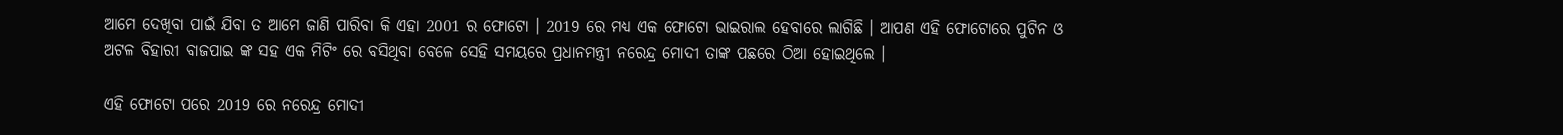ଆମେ ଦେଖିବା ପାଇଁ ଯିବା ତ ଆମେ ଜାଣି ପାରିବା କି ଏହା 2001 ର ଫୋଟୋ । 2019 ରେ ମଧ୍ୟ ଏକ ଫୋଟୋ ଭାଇରାଲ ହେବାରେ ଲାଗିଛି । ଆପଣ ଏହି ଫୋଟୋରେ ପୁଟିନ ଓ ଅଟଳ ବିହାରୀ ବାଜପାଇ ଙ୍କ ସହ ଏକ ମିଟିଂ ରେ ବସିଥିବା ବେଳେ ସେହି ସମୟରେ ପ୍ରଧାନମନ୍ତ୍ରୀ ନରେନ୍ଦ୍ର ମୋଦୀ ତାଙ୍କ ପଛରେ ଠିଆ ହୋଇଥିଲେ ।

ଏହି ଫୋଟୋ ପରେ 2019 ରେ ନରେନ୍ଦ୍ର ମୋଦୀ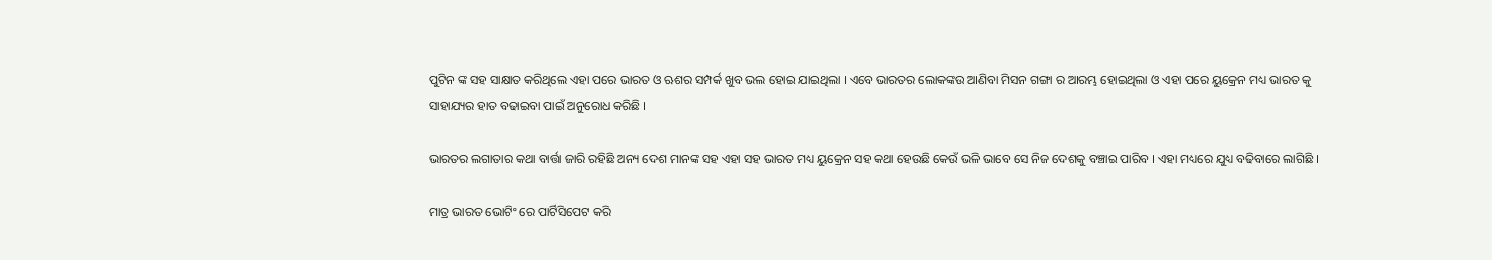ପୁଟିନ ଙ୍କ ସହ ସାକ୍ଷାତ କରିଥିଲେ ଏହା ପରେ ଭାରତ ଓ ଋଶର ସମ୍ପର୍କ ଖୁବ ଭଲ ହୋଇ ଯାଇଥିଲା । ଏବେ ଭାରତର ଲୋକଙ୍କଉ ଆଣିବା ମିସନ ଗଙ୍ଗା ର ଆରମ୍ଭ ହୋଇଥିଲା ଓ ଏହା ପରେ ୟୁକ୍ରେନ ମଧ୍ୟ ଭାରତ କୁ ସାହାଯ୍ୟର ହାତ ବଢାଇବା ପାଇଁ ଅନୁରୋଧ କରିଛି ।

ଭାରତର ଲଗାତାର କଥା ବାର୍ତ୍ତା ଜାରି ରହିଛି ଅନ୍ୟ ଦେଶ ମାନଙ୍କ ସହ ଏହା ସହ ଭାରତ ମଧ୍ୟ ୟୁକ୍ରେନ ସହ କଥା ହେଉଛି କେଉଁ ଭଳି ଭାବେ ସେ ନିଜ ଦେଶକୁ ବଞ୍ଚାଇ ପାରିବ । ଏହା ମଧ୍ୟରେ ଯୁଧ୍ୟ ବଢିବାରେ ଲାଗିଛି ।

ମାତ୍ର ଭାରତ ଭୋଟିଂ ରେ ପାର୍ଟିସିପେଟ କରି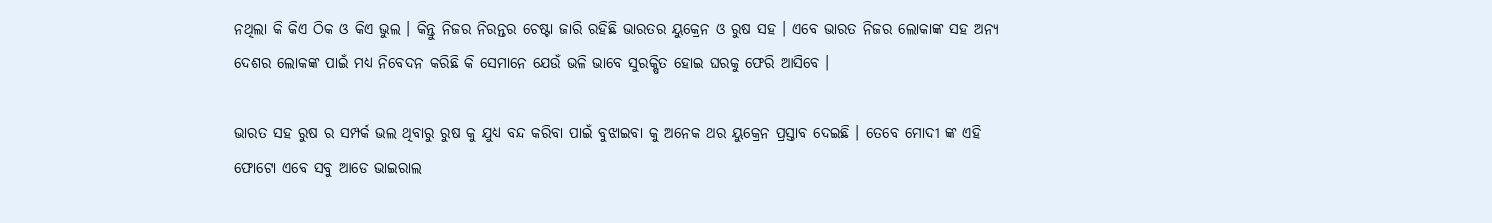ନଥିଲା କି କିଏ ଠିକ ଓ କିଏ ଭୁଲ । କିନ୍ତୁ ନିଜର ନିରନ୍ତର ଚେଷ୍ଟା ଜାରି ରହିଛି ଭାରତର ୟୁକ୍ରେନ ଓ ରୁଷ ସହ । ଏବେ ଭାରତ ନିଜର ଲୋକାଙ୍କ ସହ ଅନ୍ୟ ଦେଶର ଲୋକଙ୍କ ପାଇଁ ମଧ୍ୟ ନିବେଦନ କରିଛି କି ସେମାନେ ଯେଉଁ ଭଳି ଭାବେ ସୁରକ୍ଷିତ ହୋଇ ଘରକୁ ଫେରି ଆସିବେ ।

ଭାରତ ସହ ରୁଷ ର ସମ୍ପର୍କ ଭଲ ଥିବାରୁ ରୁଷ କୁ ଯୁଧ୍ୟ ବନ୍ଦ କରିବା ପାଇଁ ବୁଝାଇବା କୁ ଅନେକ ଥର ୟୁକ୍ରେନ ପ୍ରସ୍ତାବ ଦେଇଛି । ତେବେ ମୋଦୀ ଙ୍କ ଏହି ଫୋଟୋ ଏବେ ସବୁ ଆଡେ ଭାଇରାଲ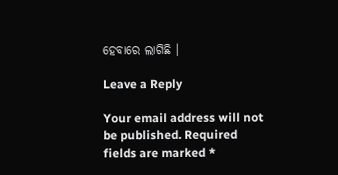ହେବାରେ ଲାଗିଛି ।

Leave a Reply

Your email address will not be published. Required fields are marked *